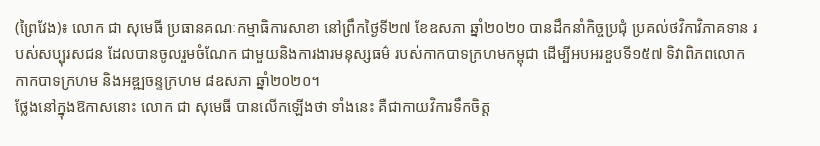(ព្រៃវែង)៖ លោក ជា សុមេធី ប្រធានគណៈកម្មាធិការសាខា នៅព្រឹកថ្ងៃទី២៧ ខែឧសភា ឆ្នាំ២០២០ បានដឹកនាំកិច្ចប្រជុំ ប្រគល់ថវិកាវិភាគទាន របស់សប្បុរសជន ដែលបានចូលរួមចំណែក ជាមួយនិងការងារមនុស្សធម៌ របស់កាកបាទក្រហមកម្ពុជា ដើម្បីអបអរខួបទី១៥៧ ទិវាពិភពលោក កាកបាទក្រហម និងអឌ្ឍចន្ទក្រហម ៨ឧសភា ឆ្នាំ២០២០។
ថ្លែងនៅក្នុងឱកាសនោះ លោក ជា សុមេធី បានលើកឡើងថា ទាំងនេះ គឺជាកាយវិការទឹកចិត្ត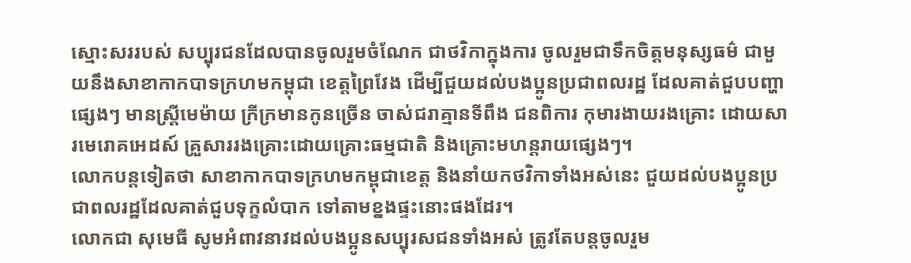ស្មោះសររបស់ សប្បុរជនដែលបានចូលរួមចំណែក ជាថវិកាក្នុងការ ចូលរួមជាទឹកចិត្តមនុស្សធម៌ ជាមួយនឹងសាខាកាកបាទក្រហមកម្ពុជា ខេត្តព្រៃវែង ដើម្បីជួយដល់បងប្អូនប្រជាពលរដ្ឋ ដែលគាត់ជួបបញ្ហាផ្សេងៗ មានស្ត្រីមេម៉ាយ ក្រីក្រមានកូនច្រើន ចាស់ជរាគ្មានទីពឹង ជនពិការ កុមារងាយរងគ្រោះ ដោយសារមេរោគអេដស៍ គ្រួសាររងគ្រោះដោយគ្រោះធម្មជាតិ និងគ្រោះមហន្តរាយផ្សេងៗ។
លោកបន្តទៀតថា សាខាកាកបាទក្រហមកម្ពុជាខេត្ត និងនាំយកថវិកាទាំងអស់នេះ ជួយដល់បងប្អូនប្រជាពលរដ្ឋដែលគាត់ជួបទុក្ខលំបាក ទៅតាមខ្នងផ្ទះនោះផងដែរ។
លោកជា សុមេធី សូមអំពាវនាវដល់បងប្អូនសប្បុរសជនទាំងអស់ ត្រូវតែបន្តចូលរួម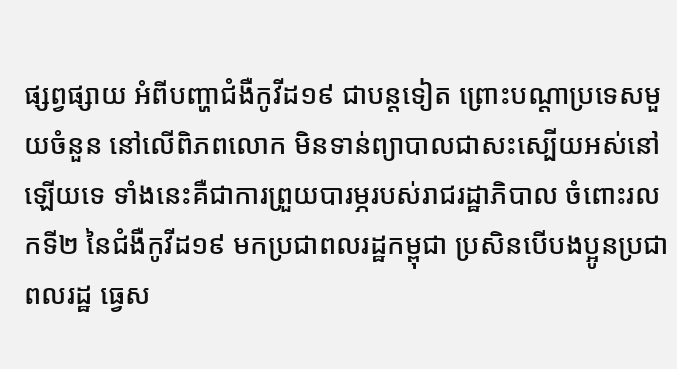ផ្សព្វផ្សាយ អំពីបញ្ហាជំងឺកូវីដ១៩ ជាបន្តទៀត ព្រោះបណ្តាប្រទេសមួយចំនួន នៅលើពិភពលោក មិនទាន់ព្យាបាលជាសះស្បើយអស់នៅឡើយទេ ទាំងនេះគឺជាការព្រួយបារម្ភរបស់រាជរដ្ឋាភិបាល ចំពោះរលកទី២ នៃជំងឺកូវីដ១៩ មកប្រជាពលរដ្ឋកម្ពុជា ប្រសិនបើបងប្អូនប្រជាពលរដ្ឋ ធ្វេស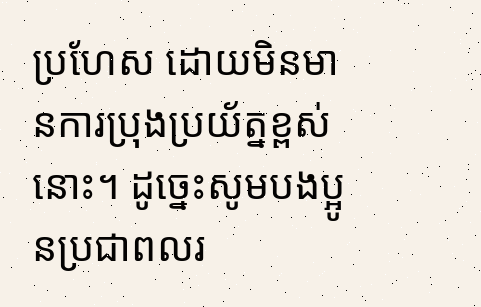ប្រហែស ដោយមិនមានការប្រុងប្រយ័ត្នខ្ពស់នោះ។ ដូច្នេះសូមបងប្អូនប្រជាពលរ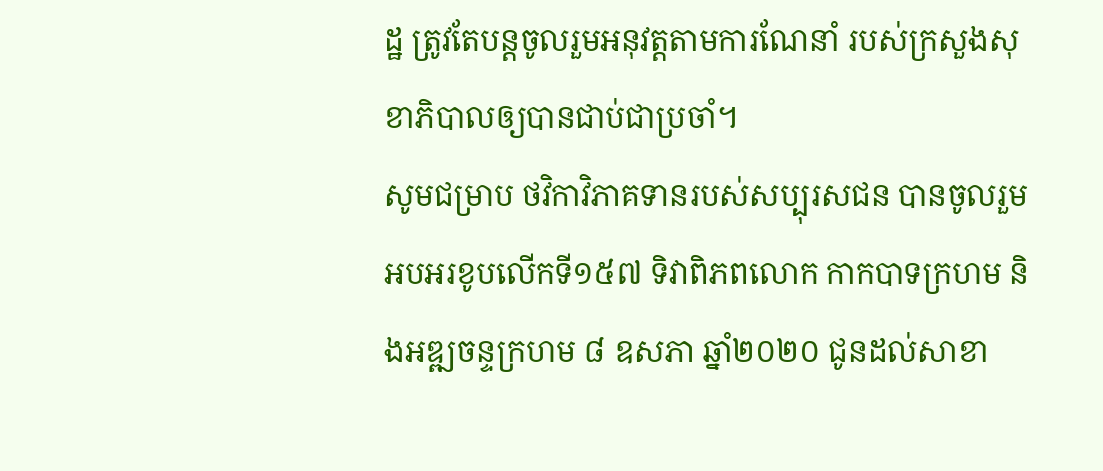ដ្ឋ ត្រូវតែបន្តចូលរួមអនុវត្តតាមការណែនាំ របស់ក្រសួងសុខាភិបាលឲ្យបានជាប់ជាប្រចាំ។
សូមជម្រាប ថវិកាវិភាគទានរបស់សប្បុរសជន បានចូលរួមអបអរខូបលើកទី១៥៧ ទិវាពិភពលោក កាកបាទក្រហម និងអឌ្ឍចន្ទក្រហម ៨ ឧសភា ឆ្នាំ២០២០ ជូនដល់សាខា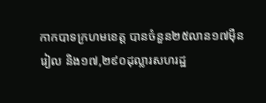កាកបាទក្រហមខេត្ត បានចំនួន២៥លាន១៧ម៉ឺនរៀល និង១៧,២៩០ដុល្លារសហរដ្ឋ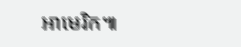អាមេរិក៕